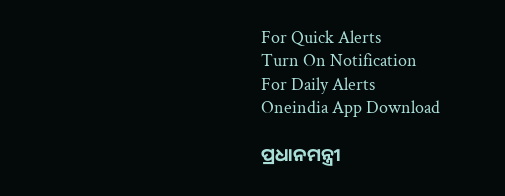For Quick Alerts
Turn On Notification
For Daily Alerts
Oneindia App Download

ପ୍ରଧାନମନ୍ତ୍ରୀ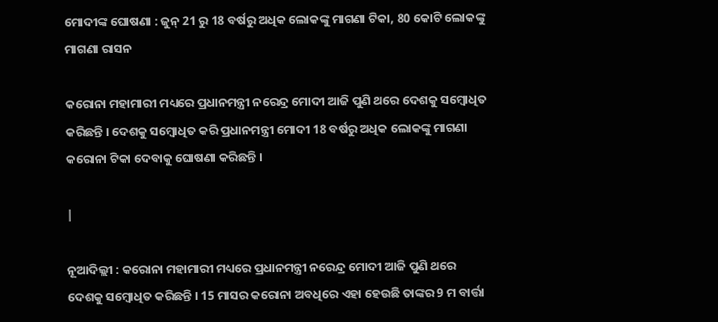ମୋଦୀଙ୍କ ଘୋଷଣା : ଜୁନ୍ 21 ରୁ 18 ବର୍ଷରୁ ଅଧିକ ଲୋକଙ୍କୁ ମାଗଣା ଟିକା, 80 କୋଟି ଲୋକଙ୍କୁ ମାଗଣା ରାସନ

କରୋନା ମହାମାରୀ ମଧ୍ୟରେ ପ୍ରଧାନମନ୍ତ୍ରୀ ନରେନ୍ଦ୍ର ମୋଦୀ ଆଜି ପୁଣି ଥରେ ଦେଶକୁ ସମ୍ବୋଧିତ କରିଛନ୍ତି । ଦେଶକୁ ସମ୍ବୋଧିତ କରି ପ୍ରଧାନମନ୍ତ୍ରୀ ମୋଦୀ 18 ବର୍ଷରୁ ଅଧିକ ଲୋକଙ୍କୁ ମାଗଣା କରୋନା ଟିକା ଦେବାକୁ ଘୋଷଣା କରିଛନ୍ତି ।

|

ନୂଆଦିଲ୍ଲୀ : କରୋନା ମହାମାରୀ ମଧ୍ୟରେ ପ୍ରଧାନମନ୍ତ୍ରୀ ନରେନ୍ଦ୍ର ମୋଦୀ ଆଜି ପୁଣି ଥରେ ଦେଶକୁ ସମ୍ବୋଧିତ କରିଛନ୍ତି । 15 ମାସର କରୋନା ଅବଧିରେ ଏହା ହେଉଛି ତାଙ୍କର 9 ମ ବାର୍ତ୍ତା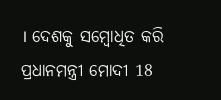। ଦେଶକୁ ସମ୍ବୋଧିତ କରି ପ୍ରଧାନମନ୍ତ୍ରୀ ମୋଦୀ 18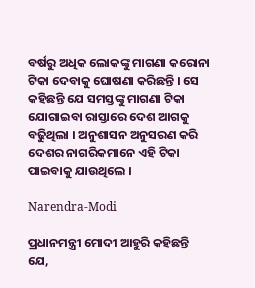ବର୍ଷରୁ ଅଧିକ ଲୋକଙ୍କୁ ମାଗଣା କରୋନା ଟିକା ଦେବାକୁ ଘୋଷଣା କରିଛନ୍ତି । ସେ କହିଛନ୍ତି ଯେ ସମସ୍ତଙ୍କୁ ମାଗଣା ଟିକା ଯୋଗାଇବା ରାସ୍ତାରେ ଦେଶ ଆଗକୁ ବଢିୁଥିଲା । ଅନୁଶାସନ ଅନୁସରଣ କରି ଦେଶର ନାଗରିକମାନେ ଏହି ଟିକା ପାଇବାକୁ ଯାଉଥିଲେ ।

Narendra-Modi

ପ୍ରଧାନମନ୍ତ୍ରୀ ମୋଦୀ ଆହୁରି କହିଛନ୍ତି ଯେ,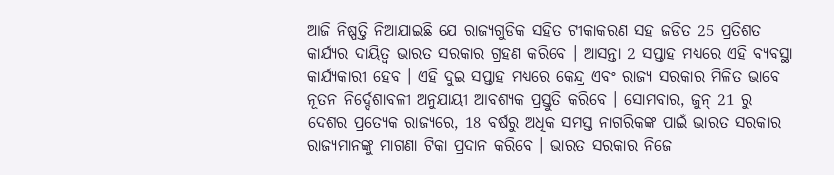ଆଜି ନିଷ୍ପତ୍ତି ନିଆଯାଇଛି ଯେ ରାଜ୍ୟଗୁଡିକ ସହିତ ଟୀକାକରଣ ସହ ଜଡିତ 25 ପ୍ରତିଶତ କାର୍ଯ୍ୟର ଦାୟିତ୍ୱ ଭାରତ ସରକାର ଗ୍ରହଣ କରିବେ । ଆସନ୍ତା 2 ସପ୍ତାହ ମଧ୍ୟରେ ଏହି ବ୍ୟବସ୍ଥା କାର୍ଯ୍ୟକାରୀ ହେବ । ଏହି ଦୁଇ ସପ୍ତାହ ମଧ୍ୟରେ କେନ୍ଦ୍ର ଏବଂ ରାଜ୍ୟ ସରକାର ମିଳିତ ଭାବେ ନୂତନ ନିର୍ଦ୍ଦେଶାବଳୀ ଅନୁଯାୟୀ ଆବଶ୍ୟକ ପ୍ରସ୍ତୁତି କରିବେ । ସୋମବାର, ଜୁନ୍ 21 ରୁ ଦେଶର ପ୍ରତ୍ୟେକ ରାଜ୍ୟରେ, 18 ବର୍ଷରୁ ଅଧିକ ସମସ୍ତ ନାଗରିକଙ୍କ ପାଇଁ ଭାରତ ସରକାର ରାଜ୍ୟମାନଙ୍କୁ ମାଗଣା ଟିକା ପ୍ରଦାନ କରିବେ । ଭାରତ ସରକାର ନିଜେ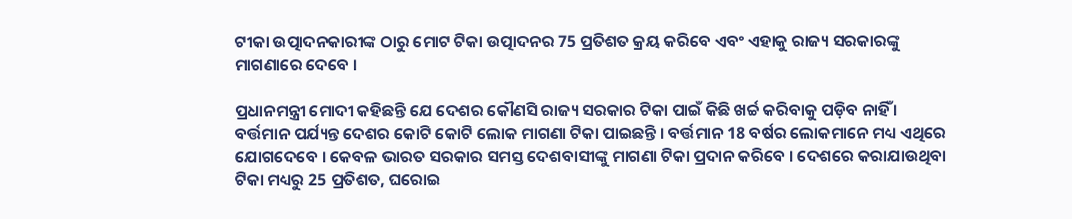ଟୀକା ଉତ୍ପାଦନକାରୀଙ୍କ ଠାରୁ ମୋଟ ଟିକା ଉତ୍ପାଦନର 75 ପ୍ରତିଶତ କ୍ରୟ କରିବେ ଏବଂ ଏହାକୁ ରାଜ୍ୟ ସରକାରଙ୍କୁ ମାଗଣାରେ ଦେବେ ।

ପ୍ରଧାନମନ୍ତ୍ରୀ ମୋଦୀ କହିଛନ୍ତି ଯେ ଦେଶର କୌଣସି ରାଜ୍ୟ ସରକାର ଟିକା ପାଇଁ କିଛି ଖର୍ଚ୍ଚ କରିବାକୁ ପଡ଼ିବ ନାହିଁ । ବର୍ତ୍ତମାନ ପର୍ଯ୍ୟନ୍ତ ଦେଶର କୋଟି କୋଟି ଲୋକ ମାଗଣା ଟିକା ପାଇଛନ୍ତି । ବର୍ତ୍ତମାନ 18 ବର୍ଷର ଲୋକମାନେ ମଧ୍ୟ ଏଥିରେ ଯୋଗଦେବେ । କେବଳ ଭାରତ ସରକାର ସମସ୍ତ ଦେଶବାସୀଙ୍କୁ ମାଗଣା ଟିକା ପ୍ରଦାନ କରିବେ । ଦେଶରେ କରାଯାଉଥିବା ଟିକା ମଧ୍ୟରୁ 25 ପ୍ରତିଶତ, ଘରୋଇ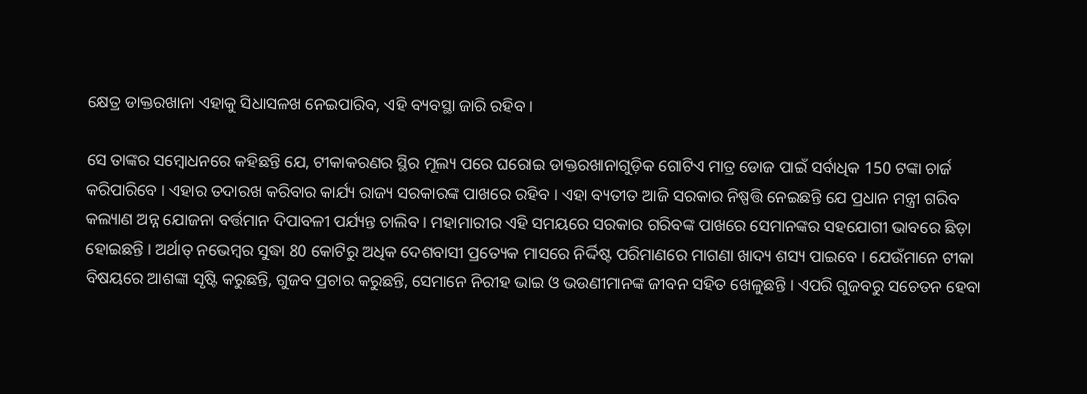କ୍ଷେତ୍ର ଡାକ୍ତରଖାନା ଏହାକୁ ସିଧାସଳଖ ନେଇପାରିବ, ଏହି ବ୍ୟବସ୍ଥା ଜାରି ରହିବ ।

ସେ ତାଙ୍କର ସମ୍ବୋଧନରେ କହିଛନ୍ତି ଯେ, ଟୀକାକରଣର ସ୍ଥିର ମୂଲ୍ୟ ପରେ ଘରୋଇ ଡାକ୍ତରଖାନାଗୁଡ଼ିକ ଗୋଟିଏ ମାତ୍ର ଡୋଜ ପାଇଁ ସର୍ବାଧିକ 150 ଟଙ୍କା ଚାର୍ଜ କରିପାରିବେ । ଏହାର ତଦାରଖ କରିବାର କାର୍ଯ୍ୟ ରାଜ୍ୟ ସରକାରଙ୍କ ପାଖରେ ରହିବ । ଏହା ବ୍ୟତୀତ ଆଜି ସରକାର ନିଷ୍ପତ୍ତି ନେଇଛନ୍ତି ଯେ ପ୍ରଧାନ ମନ୍ତ୍ରୀ ଗରିବ କଲ୍ୟାଣ ଅନ୍ନ ଯୋଜନା ବର୍ତ୍ତମାନ ଦିପାବଳୀ ପର୍ଯ୍ୟନ୍ତ ଚାଲିବ । ମହାମାରୀର ଏହି ସମୟରେ ସରକାର ଗରିବଙ୍କ ପାଖରେ ସେମାନଙ୍କର ସହଯୋଗୀ ଭାବରେ ଛିଡ଼ା ହୋଇଛନ୍ତି । ଅର୍ଥାତ୍ ନଭେମ୍ବର ସୁଦ୍ଧା 80 କୋଟିରୁ ଅଧିକ ଦେଶବାସୀ ପ୍ରତ୍ୟେକ ମାସରେ ନିର୍ଦ୍ଦିଷ୍ଟ ପରିମାଣରେ ମାଗଣା ଖାଦ୍ୟ ଶସ୍ୟ ପାଇବେ । ଯେଉଁମାନେ ଟୀକା ବିଷୟରେ ଆଶଙ୍କା ସୃଷ୍ଟି କରୁଛନ୍ତି, ଗୁଜବ ପ୍ରଚାର କରୁଛନ୍ତି, ସେମାନେ ନିରୀହ ଭାଇ ଓ ଭଉଣୀମାନଙ୍କ ଜୀବନ ସହିତ ଖେଳୁଛନ୍ତି । ଏପରି ଗୁଜବରୁ ସଚେତନ ହେବା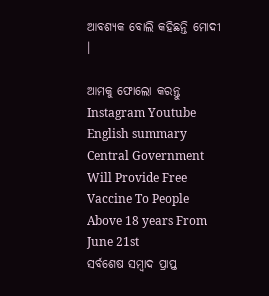ଆବଶ୍ୟକ ବୋଲି କହିଛନ୍ତି ମୋଦୀ ।

ଆମକୁ ଫୋଲୋ କରନ୍ତୁ
Instagram Youtube
English summary
Central Government Will Provide Free Vaccine To People Above 18 years From June 21st
ସର୍ବଶେଷ ସମ୍ବାଦ ପ୍ରାପ୍ତ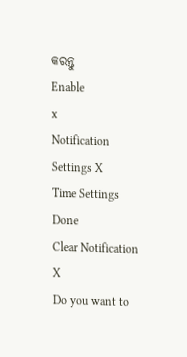କରନ୍ତୁ
Enable
x
Notification Settings X
Time Settings
Done
Clear Notification X
Do you want to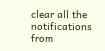clear all the notifications from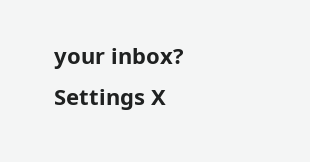your inbox?
Settings X